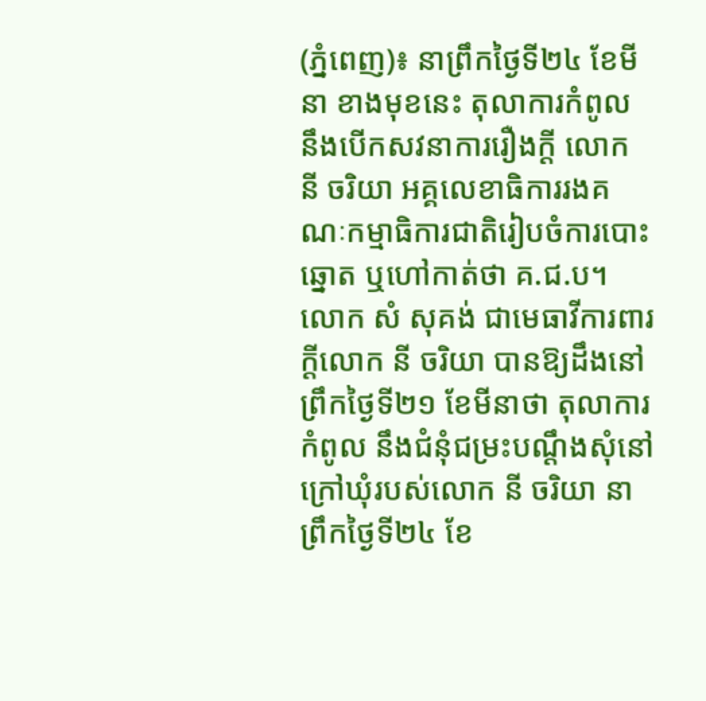(ភ្នំពេញ)៖ នាព្រឹកថ្ងៃទី២៤ ខែមីនា ខាងមុខនេះ តុលាការកំពូល នឹងបើកសវនាការរឿងក្ដី លោក នី ចរិយា អគ្គលេខាធិការរងគណៈកម្មាធិការជាតិរៀបចំការបោះឆ្នោត ឬហៅកាត់ថា គ.ជ.ប។
លោក សំ សុគង់ ជាមេធាវីការពារក្ដីលោក នី ចរិយា បានឱ្យដឹងនៅព្រឹកថ្ងៃទី២១ ខែមីនាថា តុលាការកំពូល នឹងជំនុំជម្រះបណ្ដឹងសុំនៅក្រៅឃុំរបស់លោក នី ចរិយា នាព្រឹកថ្ងៃទី២៤ ខែ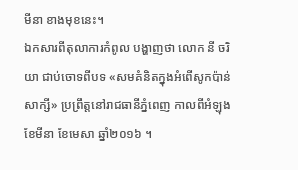មីនា ខាងមុខនេះ។
ឯកសារពីតុលាការកំពូល បង្ហាញថា លោក នី ចរិយា ជាប់ចោទពីបទ «សមគំនិតក្នុងអំពើសូកប៉ាន់សាក្សី» ប្រព្រឹត្តនៅរាជធានីភ្នំពេញ កាលពីអំឡុងខែមីនា ខែមេសា ឆ្នាំ២០១៦ ។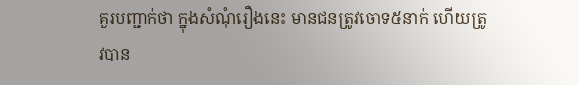គួរបញ្ជាក់ថា ក្នុងសំណុំរឿងនេះ មានជនត្រូវចោទ៥នាក់ ហើយត្រូវបាន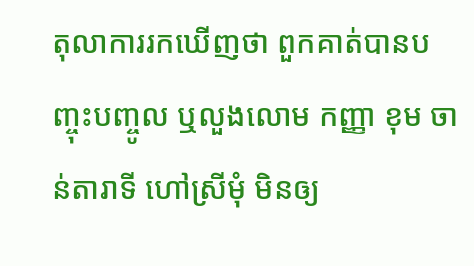តុលាការរកឃើញថា ពួកគាត់បានបញ្ចុះបញ្ចូល ឬលួងលោម កញ្ញា ខុម ចាន់តារាទី ហៅស្រីមុំ មិនឲ្យ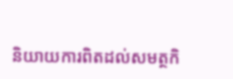និយាយការពិតដល់សមត្ថកិ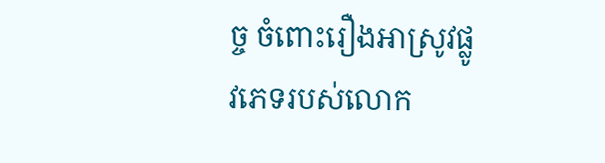ច្ច ចំពោះរឿងអាស្រូវផ្លូវភេទរបស់លោក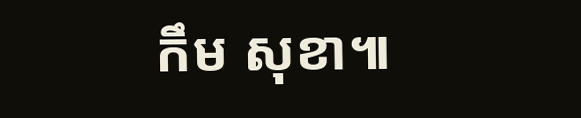កឹម សុខា៕